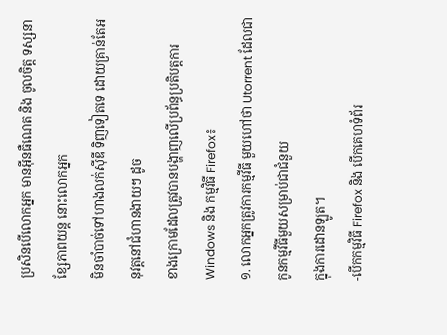ប្រសិនបើលោកអ្នក មានអ៊ីនធឺណេត និង ចូលចិត្ត ទស្សនា ខ្សែភាពយន្ត នោះលោកអ្នក
មិនចាំបាច់ទៅហាងលក់ស៊ីឌី ទិញទៀតទេ ដោយគ្រាន់តែអនុវត្តនៅជំហានងាយៗ ដូច
ខាងក្រោមដែលត្រូវបានបង្ហាញលើប្រព័ន្ធប្រតិបត្តការ Windows និង កម្មវិធី Firefox៖
១. លោកអ្នកត្រូវការកម្មវីធី មួយហៅថា Utorrent ដែលជាកូនកម្មវីធីមួយសម្រាប់ជាជំនួយ
ក្នុងការដោនឡូត។
-បើកកម្មវិធី Firefox និង បើកគេហទំព័រ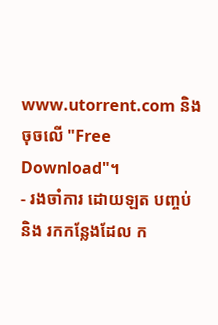www.utorrent.com និង ចុចលើ "Free Download"។
- រងចាំការ ដោយឡត បញ្ចប់ និង រកកន្លែងដែល ក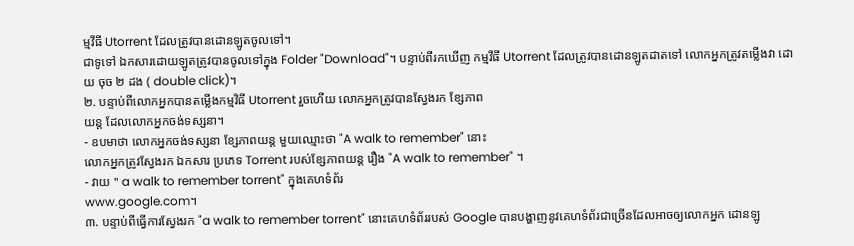ម្មវីធី Utorrent ដែលត្រូវបានដោនឡូតចូលទៅ។
ជាទូទៅ ឯកសារដោយឡូតត្រូវបានចូលទៅក្នុង Folder "Download"។ បន្ទាប់ពីរកឃើញ កម្មវីធី Utorrent ដែលត្រូវបានដោនឡូតដាតទៅ លោកអ្នកត្រូវតម្លើងវា ដោយ ចុច ២ ដង ( double click)។
២. បន្ទាប់ពីលោកអ្នកបានតម្លើងកម្មវិធី Utorrent រួចហើយ លោកអ្នកត្រូវបានស្វែងរក ខ្សែភាព
យន្ត ដែលលោកអ្នកចង់ទស្សនា។
- ឧបមាថា លោកអ្នកចង់ទស្សនា ខ្សែភាពយន្ត មួយឈ្មោះថា "A walk to remember" នោះ
លោកអ្នកត្រូវស្វែងរក ឯកសារ ប្រភេទ Torrent របស់ខ្សែភាពយន្ត រឿង "A walk to remember" ។
- វាយ " a walk to remember torrent" ក្នុងគេហទំព័រ
www.google.com។
៣. បន្ទាប់ពីធ្វើការស្វែងរក "a walk to remember torrent" នោះគេហទំព័ររបស់ Google បានបង្ហាញនូវគេហទំព័រជាច្រើនដែលអាចឲ្យលោកអ្នក ដោនឡូ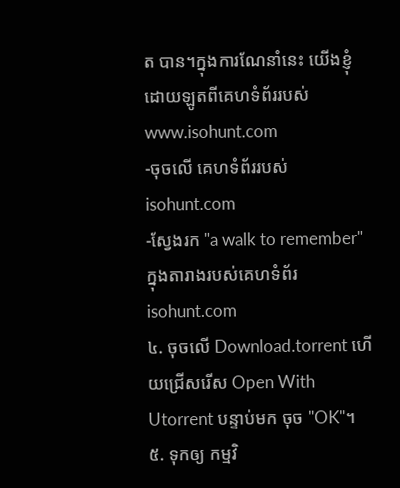ត បាន។ក្នុងការណែនាំនេះ យើងខ្ញុំដោយឡូតពីគេហទំព័ររបស់
www.isohunt.com
-ចុចលើ គេហទំព័ររបស់ isohunt.com
-ស្វែងរក "a walk to remember" ក្នុងតារាងរបស់គេហទំព័រ isohunt.com
៤. ចុចលើ Download.torrent ហើយជ្រើសរើស Open With Utorrent បន្ទាប់មក ចុច "OK"។
៥. ទុកឲ្យ កម្មវិ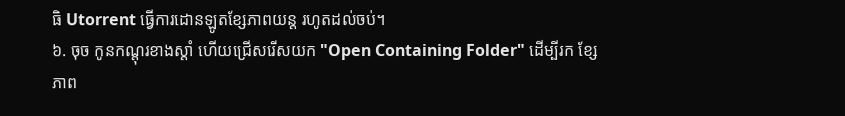ធិ Utorrent ធ្វើការដោនឡូតខ្សែភាពយន្ត រហូតដល់ចប់។
៦. ចុច កូនកណ្ដុរខាងស្ដាំ ហើយជ្រើសរើសយក "Open Containing Folder" ដើម្បីរក ខ្សែ
ភាព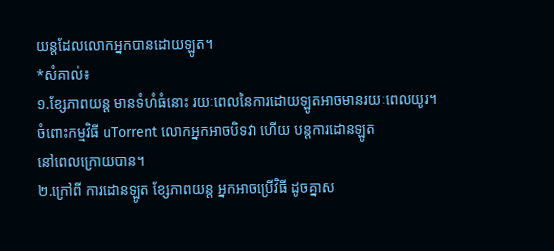យន្តដែលលោកអ្នកបានដោយឡូត។
*សំគាល់៖
១.ខ្សែភាពយន្ត មានទំហំធំនោះ រយៈពេលនៃការដោយឡូតអាចមានរយៈពេលយូរ។
ចំពោះកម្មវិធី uTorrent លោកអ្នកអាចបិទវា ហើយ បន្តការដោនឡូត
នៅពេលក្រោយបាន។
២.ក្រៅពី ការដោនឡូត ខ្សែភាពយន្ត អ្នកអាចប្រើវិធី ដូចគ្នាស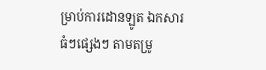ម្រាប់ការដោនឡូត ឯកសារ
ធំៗផ្សេងៗ តាមតម្រូ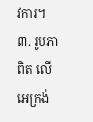វការ។
៣. រូបភាពិត លើអេក្រង់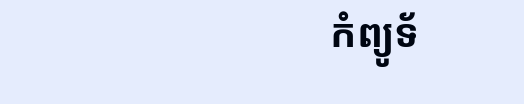កំព្យូទ័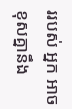ររបស់ អ្នក អាចខុសគ្នានឹង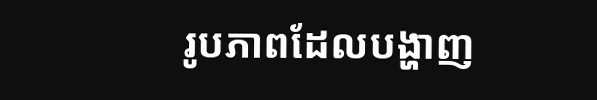រូបភាពដែលបង្ហាញ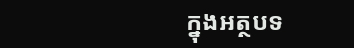ក្នុងអត្ថបទ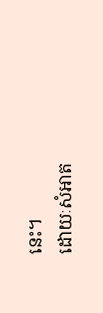នេះ។
ដោយៈសំអាត